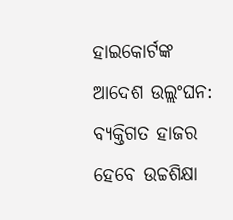ହାଇକୋର୍ଟଙ୍କ ଆଦେଶ ଉଲ୍ଲଂଘନ: ବ୍ୟକ୍ତିଗତ ହାଜର ହେବେ ଉଚ୍ଚଶିକ୍ଷା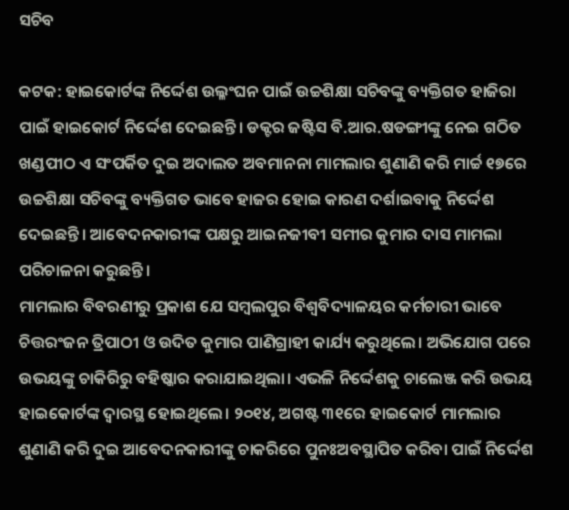ସଚିବ

କଟକ: ହାଇକୋର୍ଟଙ୍କ ନିର୍ଦ୍ଦେଶ ଉଲ୍ଳଂଘନ ପାଇଁ ଉଚ୍ଚଶିକ୍ଷା ସଚିବଙ୍କୁ ବ୍ୟକ୍ତିଗତ ହାଜିରା ପାଇଁ ହାଇକୋର୍ଟ ନିର୍ଦ୍ଦେଶ ଦେଇଛନ୍ତି। ଡକ୍ଟର ଜଷ୍ଟିସ ବି.ଆର.ଷଡଙ୍ଗୀଙ୍କୁ ନେଇ ଗଠିତ ଖଣ୍ଡପୀଠ ଏ ସଂପର୍କିତ ଦୁଇ ଅଦାଲତ ଅବମାନନା ମାମଲାର ଶୁଣାଣି କରି ମାର୍ଚ୍ଚ ୧୭ରେ ଉଚ୍ଚଶିକ୍ଷା ସଚିବଙ୍କୁ ବ୍ୟକ୍ତିଗତ ଭାବେ ହାଜର ହୋଇ କାରଣ ଦର୍ଶାଇବାକୁ ନିର୍ଦ୍ଦେଶ ଦେଇଛନ୍ତି। ଆବେଦନକାରୀଙ୍କ ପକ୍ଷରୁ ଆଇନଜୀବୀ ସମୀର କୁମାର ଦାସ ମାମଲା ପରିଚାଳନା କରୁଛନ୍ତି।
ମାମଲାର ବିବରଣୀରୁ ପ୍ରକାଶ ଯେ ସମ୍ବଲପୁର ବିଶ୍ବବିଦ୍ୟାଳୟ‌ର କର୍ମଚାରୀ ଭାବେ ଚିତ୍ତରଂଜନ ତ୍ରିପାଠୀ ଓ ଉଦିତ କୁମାର ପାଣିଗ୍ରାହୀ କାର୍ଯ୍ୟ କରୁଥିଲେ। ଅଭିଯୋଗ ପରେ ଉଭୟଙ୍କୁ ଚାକିରିରୁ ବହିଷ୍କାର କରାଯାଇଥିଲା। ଏଭଳି ନି‌ର୍ଦ୍ଦେଶକୁ ଚାଲେଞ୍ଜ କରି ଉଭୟ ହାଇକୋର୍ଟଙ୍କ ଦ୍ବାରସ୍ଥ ହୋଇଥିଲେ। ୨୦୧୪, ଅଗଷ୍ଟ ୩୧ରେ ହାଇକୋର୍ଟ ମାମଲାର ଶୁଣାଣି କରି ଦୁଇ ଆବେଦନକାରୀଙ୍କୁ ଚାକରିରେ ପୁନଃଅବସ୍ଥାପିତ କରିବା ପାଇଁ ନିର୍ଦ୍ଦେଶ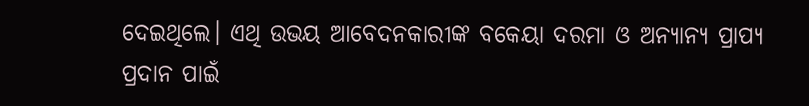ଦେଇଥିଲେ। ଏଥି ଉଭୟ ଆବେଦନକାରୀଙ୍କ ବକେୟା ଦରମା ଓ ଅନ୍ୟାନ୍ୟ ପ୍ରାପ୍ୟ ପ୍ରଦାନ ପାଇଁ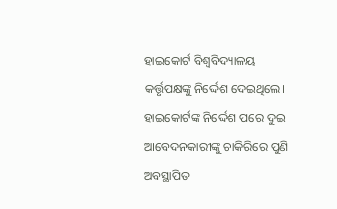ହାଇକୋର୍ଟ ବିଶ୍ବବିଦ୍ୟାଳୟ କର୍ତ୍ତୃପକ୍ଷଙ୍କୁ ନିର୍ଦ୍ଦେଶ ଦେଇଥିଲେ। ହାଇକୋର୍ଟଙ୍କ ନିର୍ଦ୍ଦେଶ ପରେ ଦୁଇ ଆବେଦନକାରୀଙ୍କୁ ଚାକିରିରେ ପୁଣି ଅବସ୍ଥାପିତ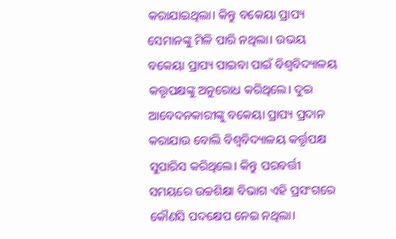କରାଯାଇଥିଲା। କିନ୍ତୁ ବକେୟା ପ୍ରାପ୍ୟ ସେମାନଙ୍କୁ ମିଳି ପାରି ନଥିଲା। ଉଭୟ ବକେୟା ପ୍ରାପ୍ୟ ପାଇବା ପାଇଁ ବିଶ୍ବବିଦ୍ୟାଳୟ କତ୍ତୃପକ୍ଷଙ୍କୁ ଅନୁରୋଧ କରିଥିଲେ। ଦୁଇ ଆବେଦନକାରୀଙ୍କୁ ବକେୟା ପ୍ରାପ୍ୟ ପ୍ରଦାନ କରାଯାଉ ବୋଲି ବିଶ୍ବବିଦ୍ୟାଳୟ କର୍ତ୍ତୃପକ୍ଷ ସୁପାରିସ କରିଥିଲେ। କିନ୍ତୁ ପରବର୍ତ୍ତୀ ସମୟରେ ଉଚ୍ଚଶିକ୍ଷା ବିଭାଗ ଏହି ପ୍ରସଂଗରେ କୌଣସି ପଦକ୍ଷେପ ନେଇ ନଥିଲା।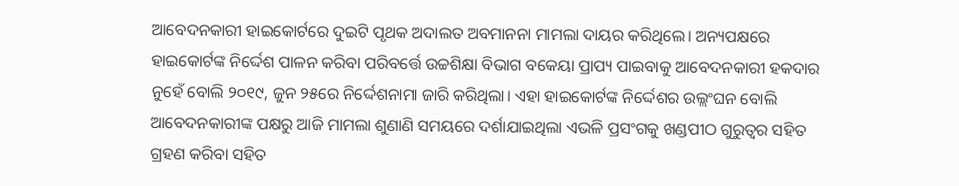ଆବେଦନକାରୀ ହାଇକୋର୍ଟରେ ଦୁଇଟି ପୃଥକ ଅଦାଲତ ଅବମାନନା ମାମଲା ଦାୟର କରିଥିଲେ। ଅନ୍ୟପକ୍ଷରେ ହାଇକୋର୍ଟଙ୍କ ନିର୍ଦ୍ଦେଶ ପାଳନ କରିବା ପରିବର୍ତ୍ତେ ଉଚ୍ଚଶିକ୍ଷା ବିଭାଗ ବକେୟା ପ୍ରାପ୍ୟ ପାଇବାକୁ ଆବେଦନକାରୀ ହକଦାର ନୁହେଁ ବୋଲି ୨୦୧୯, ଜୁନ ୨୫ରେ ନିର୍ଦ୍ଦେଶନାମା ଜାରି କରିଥିଲା। ଏହା ହାଇକୋର୍ଟଙ୍କ ନିର୍ଦ୍ଦେଶର ଉଲ୍ଲଂଘନ ବୋଲି ଆବେଦନକାରୀଙ୍କ ପକ୍ଷରୁ ଆଜି ମାମଲା ଶୁଣାଣି ସମୟରେ ଦର୍ଶାଯାଇଥିଲା ଏଭଳି ପ୍ରସଂଗକୁ ଖଣ୍ଡପୀଠ ଗୁରୁତ୍ବର ସହିତ ଗ୍ରହଣ କରିବା ସହିତ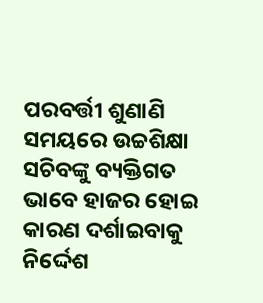ପରବର୍ତ୍ତୀ ଶୁଣାଣି ସମୟରେ ଉଚ୍ଚଶିକ୍ଷା ସଚିବଙ୍କୁ ବ୍ୟକ୍ତିଗତ ଭାବେ ହାଜର ହୋଇ କାରଣ ଦର୍ଶାଇବାକୁ ନିର୍ଦ୍ଦେଶ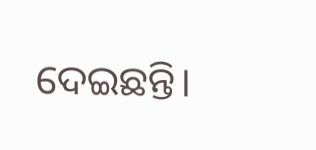ଦେଇଛନ୍ତି।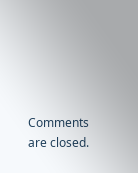Comments are closed.